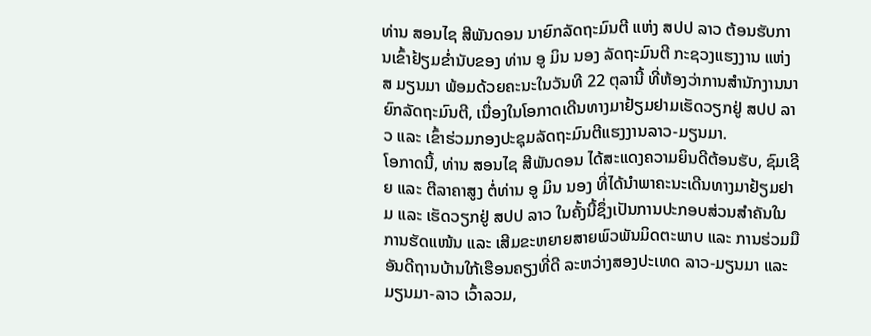ທ່ານ ສອນໄຊ ສີພັນດອນ ນາຍົກລັດຖະມົນຕີ ແຫ່ງ ສປປ ລາວ ຕ້ອນຮັບການເຂົ້າຢ້ຽມຂໍ່ານັບຂອງ ທ່ານ ອູ ມິນ ນອງ ລັດຖະມົນຕີ ກະຊວງແຮງງານ ແຫ່ງ ສ ມຽນມາ ພ້ອມດ້ວຍຄະນະໃນວັນທີ 22 ຕຸລານີ້ ທີ່ຫ້ອງວ່າການສຳນັກງານນາຍົກລັດຖະມົນຕີ, ເນື່ອງໃນໂອກາດເດີນທາງມາຢ້ຽມຢາມເຮັດວຽກຢູ່ ສປປ ລາວ ແລະ ເຂົ້າຮ່ວມກອງປະຊຸມລັດຖະມົນຕີແຮງງານລາວ-ມຽນມາ.
ໂອກາດນີ້, ທ່ານ ສອນໄຊ ສີພັນດອນ ໄດ້ສະແດງຄວາມຍິນດີຕ້ອນຮັບ, ຊົມເຊີຍ ແລະ ຕີລາຄາສູງ ຕໍ່ທ່ານ ອູ ມິນ ນອງ ທີ່ໄດ້ນຳພາຄະນະເດີນທາງມາຢ້ຽມຢາມ ແລະ ເຮັດວຽກຢູ່ ສປປ ລາວ ໃນຄັ້ງນີ້ຊຶ່ງເປັນການປະກອບສ່ວນສໍາຄັນໃນການຮັດແໜ້ນ ແລະ ເສີມຂະຫຍາຍສາຍພົວພັນມິດຕະພາບ ແລະ ການຮ່ວມມືອັນດີຖານບ້ານໃກ້ເຮືອນຄຽງທີ່ດີ ລະຫວ່າງສອງປະເທດ ລາວ-ມຽນມາ ແລະ ມຽນມາ-ລາວ ເວົ້າລວມ,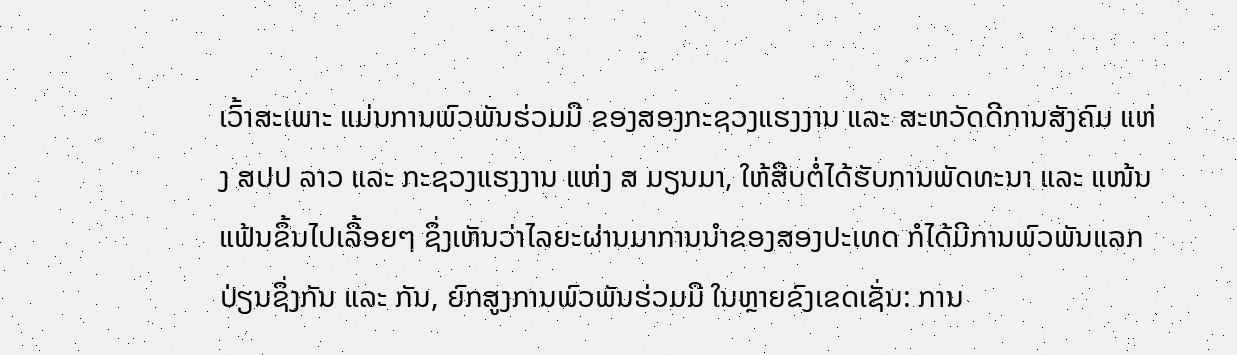ເວົ້າສະເພາະ ແມ່ນການພົວພັນຮ່ວມມື ຂອງສອງກະຊວງແຮງງານ ແລະ ສະຫວັດດີການສັງຄົມ ແຫ່ງ ສປປ ລາວ ແລະ ກະຊວງແຮງງານ ແຫ່ງ ສ ມຽນມາ, ໃຫ້ສືບຕໍ່ໄດ້ຮັບການພັດທະນາ ແລະ ແໜ້ນແຟ້ນຂຶ້ນໄປເລື້ອຍໆ ຊຶ່ງເຫັນວ່າໄລຍະຜ່ານມາການນໍາຂອງສອງປະເທດ ກໍໄດ້ມີການພົວພັນແລກປ່ຽນຊຶ່ງກັນ ແລະ ກັນ, ຍົກສູງການພົວພັນຮ່ວມມື ໃນຫຼາຍຂົງເຂດເຊັ່ນ: ການ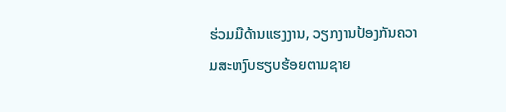ຮ່ວມມືດ້ານແຮງງານ, ວຽກງານປ້ອງກັນຄວາມສະຫງົບຮຽບຮ້ອຍຕາມຊາຍ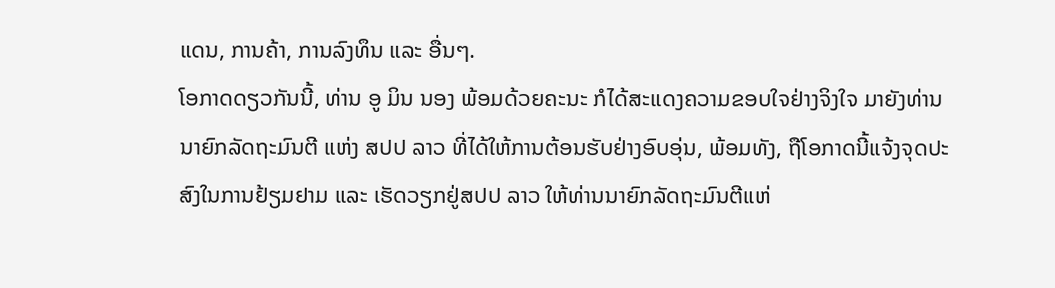ແດນ, ການຄ້າ, ການລົງທຶນ ແລະ ອື່ນໆ.
ໂອກາດດຽວກັນນີ້, ທ່ານ ອູ ມິນ ນອງ ພ້ອມດ້ວຍຄະນະ ກໍໄດ້ສະແດງຄວາມຂອບໃຈຢ່າງຈິງໃຈ ມາຍັງທ່ານນາຍົກລັດຖະມົນຕີ ແຫ່ງ ສປປ ລາວ ທີ່ໄດ້ໃຫ້ການຕ້ອນຮັບຢ່າງອົບອຸ່ນ, ພ້ອມທັງ, ຖືໂອກາດນີ້ແຈ້ງຈຸດປະສົງໃນການຢ້ຽມຢາມ ແລະ ເຮັດວຽກຢູ່ສປປ ລາວ ໃຫ້ທ່ານນາຍົກລັດຖະມົນຕີແຫ່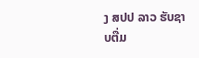ງ ສປປ ລາວ ຮັບຊາບຕື່ມ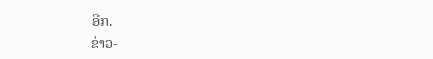ອີກ.
ຂ່າວ-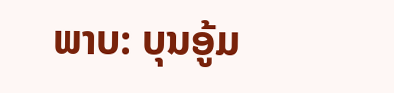ພາບ: ບຸນອູ້ມ